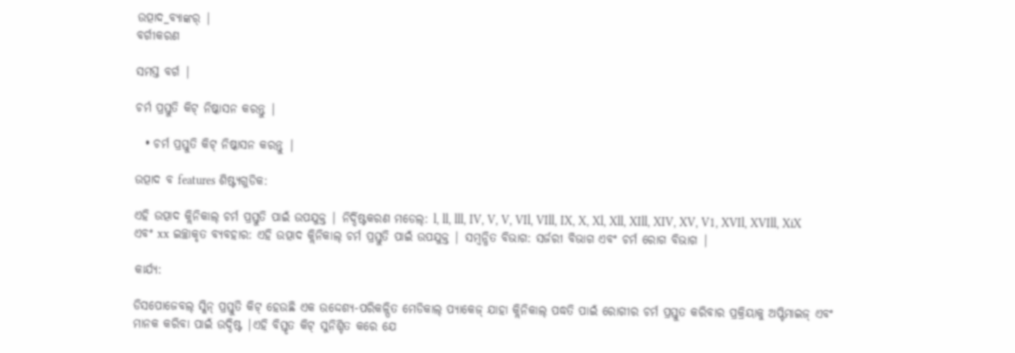ଉତ୍ପାଦ_ବ୍ୟାଙ୍କର୍ |
ବର୍ଗୀକରଣ

ସମସ୍ତ ବର୍ଗ |

ଚର୍ମ ପ୍ରସ୍ତୁତି କିଟ୍ ନିଷ୍କାସନ କରନ୍ତୁ |

  • ଚର୍ମ ପ୍ରସ୍ତୁତି କିଟ୍ ନିଷ୍କାସନ କରନ୍ତୁ |

ଉତ୍ପାଦ ବ features ଶିଷ୍ଟ୍ୟଗୁଡିକ:

ଏହି ଉତ୍ପାଦ କ୍ଲିନିକାଲ୍ ଚର୍ମ ପ୍ରସ୍ତୁତି ପାଇଁ ଉପଯୁକ୍ତ | ନିର୍ଦ୍ଦିଷ୍ଟକରଣ ମଡେଲ୍: l, ll, lll, IV, V, V, VIl, VIll, IX, X, Xl, Xll, XIll, XIV, XV, V1, XVIl, XVIll, XiX ଏବଂ xx ଇଚ୍ଛାକୃତ ବ୍ୟବହାର: ଏହି ଉତ୍ପାଦ କ୍ଲିନିକାଲ୍ ଚର୍ମ ପ୍ରସ୍ତୁତି ପାଇଁ ଉପଯୁକ୍ତ | ସମ୍ବନ୍ଧିତ ବିଭାଗ: ସର୍ଜରୀ ବିଭାଗ ଏବଂ ଚର୍ମ ରୋଗ ବିଭାଗ |

କାର୍ଯ୍ୟ:

ଡିସପୋଜେବଲ୍ ସ୍କିନ୍ ପ୍ରସ୍ତୁତି କିଟ୍ ହେଉଛି ଏକ ଉଦ୍ଦେଶ୍ୟ-ପରିକଳ୍ପିତ ମେଡିକାଲ୍ ପ୍ୟାକେଜ୍ ଯାହା କ୍ଲିନିକାଲ୍ ପଦ୍ଧତି ପାଇଁ ରୋଗୀର ଚର୍ମ ପ୍ରସ୍ତୁତ କରିବାର ପ୍ରକ୍ରିୟାକୁ ଅପ୍ଟିମାଇଜ୍ ଏବଂ ମାନକ କରିବା ପାଇଁ ଉଦ୍ଦିଷ୍ଟ |ଏହି ବିସ୍ତୃତ କିଟ୍ ସୁନିଶ୍ଚିତ କରେ ଯେ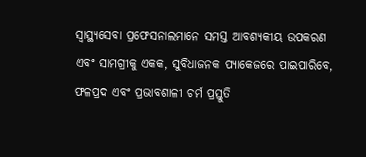ସ୍ୱାସ୍ଥ୍ୟସେବା ପ୍ରଫେସନାଲମାନେ ସମସ୍ତ ଆବଶ୍ୟକୀୟ ଉପକରଣ ଏବଂ ସାମଗ୍ରୀକୁ ଏକକ, ସୁବିଧାଜନକ ପ୍ୟାକେଜରେ ପାଇପାରିବେ, ଫଳପ୍ରଦ ଏବଂ ପ୍ରଭାବଶାଳୀ ଚର୍ମ ପ୍ରସ୍ତୁତି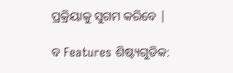ପ୍ରକ୍ରିୟାକୁ ସୁଗମ କରିବେ |

ବ Features ଶିଷ୍ଟ୍ୟଗୁଡିକ: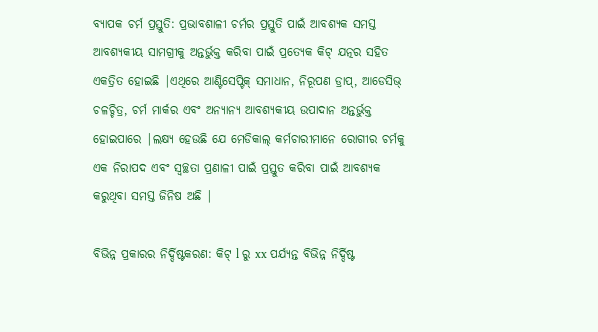ବ୍ୟାପକ ଚର୍ମ ପ୍ରସ୍ତୁତି: ପ୍ରଭାବଶାଳୀ ଚର୍ମର ପ୍ରସ୍ତୁତି ପାଇଁ ଆବଶ୍ୟକ ସମସ୍ତ ଆବଶ୍ୟକୀୟ ସାମଗ୍ରୀକୁ ଅନ୍ତର୍ଭୁକ୍ତ କରିବା ପାଇଁ ପ୍ରତ୍ୟେକ କିଟ୍ ଯତ୍ନର ସହିତ ଏକତ୍ରିତ ହୋଇଛି |ଏଥିରେ ଆଣ୍ଟିସେପ୍ଟିକ୍ ସମାଧାନ, ନିରୂପଣ ଡ୍ରାପ୍, ଆଡେସିଭ୍ ଚଳଚ୍ଚିତ୍ର, ଚର୍ମ ମାର୍କର ଏବଂ ଅନ୍ୟାନ୍ୟ ଆବଶ୍ୟକୀୟ ଉପାଦାନ ଅନ୍ତର୍ଭୁକ୍ତ ହୋଇପାରେ |ଲକ୍ଷ୍ୟ ହେଉଛି ଯେ ମେଡିକାଲ୍ କର୍ମଚାରୀମାନେ ରୋଗୀର ଚର୍ମକୁ ଏକ ନିରାପଦ ଏବଂ ସ୍ୱଚ୍ଛତା ପ୍ରଣାଳୀ ପାଇଁ ପ୍ରସ୍ତୁତ କରିବା ପାଇଁ ଆବଶ୍ୟକ କରୁଥିବା ସମସ୍ତ ଜିନିଷ ଅଛି |

ବିଭିନ୍ନ ପ୍ରକାରର ନିର୍ଦ୍ଦିଷ୍ଟକରଣ: କିଟ୍ l ରୁ xx ପର୍ଯ୍ୟନ୍ତ ବିଭିନ୍ନ ନିର୍ଦ୍ଦିଷ୍ଟ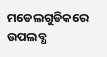ମଡେଲଗୁଡିକରେ ଉପଲବ୍ଧ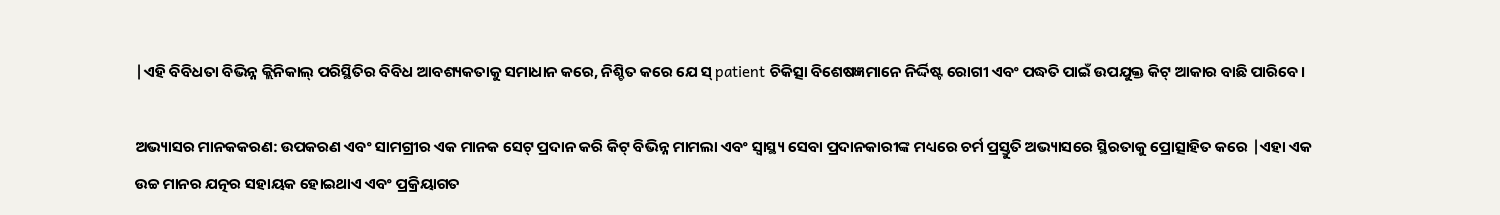|ଏହି ବିବିଧତା ବିଭିନ୍ନ କ୍ଲିନିକାଲ୍ ପରିସ୍ଥିତିର ବିବିଧ ଆବଶ୍ୟକତାକୁ ସମାଧାନ କରେ, ନିଶ୍ଚିତ କରେ ଯେ ସ୍ patient ଚିକିତ୍ସା ବିଶେଷଜ୍ଞମାନେ ନିର୍ଦ୍ଦିଷ୍ଟ ରୋଗୀ ଏବଂ ପଦ୍ଧତି ପାଇଁ ଉପଯୁକ୍ତ କିଟ୍ ଆକାର ବାଛି ପାରିବେ।

ଅଭ୍ୟାସର ମାନକକରଣ: ଉପକରଣ ଏବଂ ସାମଗ୍ରୀର ଏକ ମାନକ ସେଟ୍ ପ୍ରଦାନ କରି କିଟ୍ ବିଭିନ୍ନ ମାମଲା ଏବଂ ସ୍ୱାସ୍ଥ୍ୟ ସେବା ପ୍ରଦାନକାରୀଙ୍କ ମଧ୍ୟରେ ଚର୍ମ ପ୍ରସ୍ତୁତି ଅଭ୍ୟାସରେ ସ୍ଥିରତାକୁ ପ୍ରୋତ୍ସାହିତ କରେ |ଏହା ଏକ ଉଚ୍ଚ ମାନର ଯତ୍ନର ସହାୟକ ହୋଇଥାଏ ଏବଂ ପ୍ରକ୍ରିୟାଗତ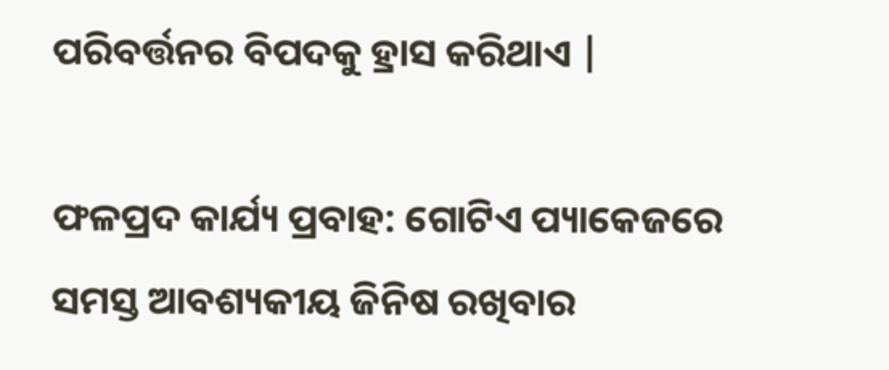ପରିବର୍ତ୍ତନର ବିପଦକୁ ହ୍ରାସ କରିଥାଏ |

ଫଳପ୍ରଦ କାର୍ଯ୍ୟ ପ୍ରବାହ: ଗୋଟିଏ ପ୍ୟାକେଜରେ ସମସ୍ତ ଆବଶ୍ୟକୀୟ ଜିନିଷ ରଖିବାର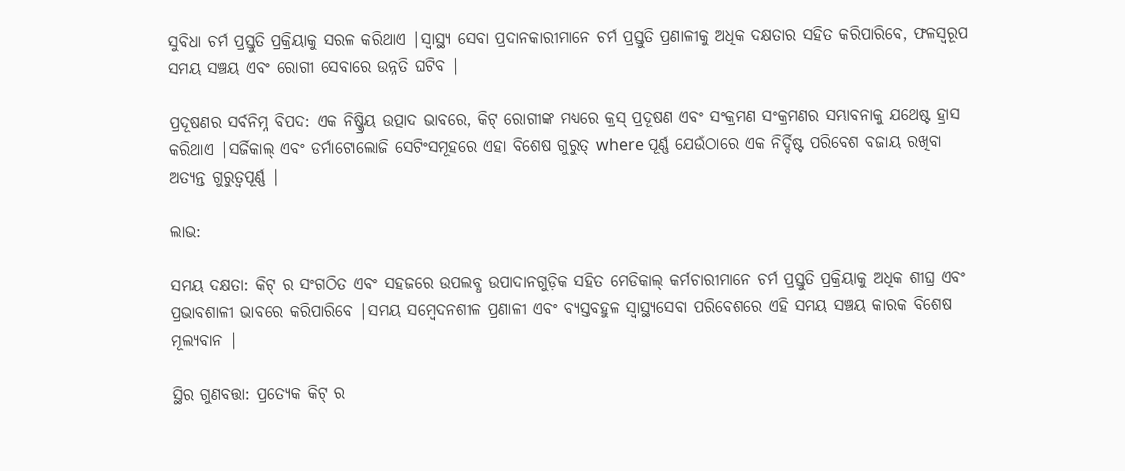ସୁବିଧା ଚର୍ମ ପ୍ରସ୍ତୁତି ପ୍ରକ୍ରିୟାକୁ ସରଳ କରିଥାଏ |ସ୍ୱାସ୍ଥ୍ୟ ସେବା ପ୍ରଦାନକାରୀମାନେ ଚର୍ମ ପ୍ରସ୍ତୁତି ପ୍ରଣାଳୀକୁ ଅଧିକ ଦକ୍ଷତାର ସହିତ କରିପାରିବେ, ଫଳସ୍ୱରୂପ ସମୟ ସଞ୍ଚୟ ଏବଂ ରୋଗୀ ସେବାରେ ଉନ୍ନତି ଘଟିବ |

ପ୍ରଦୂଷଣର ସର୍ବନିମ୍ନ ବିପଦ: ଏକ ନିଷ୍କ୍ରିୟ ଉତ୍ପାଦ ଭାବରେ, କିଟ୍ ରୋଗୀଙ୍କ ମଧ୍ୟରେ କ୍ରସ୍ ପ୍ରଦୂଷଣ ଏବଂ ସଂକ୍ରମଣ ସଂକ୍ରମଣର ସମ୍ଭାବନାକୁ ଯଥେଷ୍ଟ ହ୍ରାସ କରିଥାଏ |ସର୍ଜିକାଲ୍ ଏବଂ ଡର୍ମାଟୋଲୋଜି ସେଟିଂସମୂହରେ ଏହା ବିଶେଷ ଗୁରୁତ୍ where ପୂର୍ଣ୍ଣ ଯେଉଁଠାରେ ଏକ ନିର୍ଦ୍ଦିଷ୍ଟ ପରିବେଶ ବଜାୟ ରଖିବା ଅତ୍ୟନ୍ତ ଗୁରୁତ୍ୱପୂର୍ଣ୍ଣ |

ଲାଭ:

ସମୟ ଦକ୍ଷତା: କିଟ୍ ର ସଂଗଠିତ ଏବଂ ସହଜରେ ଉପଲବ୍ଧ ଉପାଦାନଗୁଡ଼ିକ ସହିତ ମେଡିକାଲ୍ କର୍ମଚାରୀମାନେ ଚର୍ମ ପ୍ରସ୍ତୁତି ପ୍ରକ୍ରିୟାକୁ ଅଧିକ ଶୀଘ୍ର ଏବଂ ପ୍ରଭାବଶାଳୀ ଭାବରେ କରିପାରିବେ |ସମୟ ସମ୍ବେଦନଶୀଳ ପ୍ରଣାଳୀ ଏବଂ ବ୍ୟସ୍ତବହୁଳ ସ୍ୱାସ୍ଥ୍ୟସେବା ପରିବେଶରେ ଏହି ସମୟ ସଞ୍ଚୟ କାରକ ବିଶେଷ ମୂଲ୍ୟବାନ |

ସ୍ଥିର ଗୁଣବତ୍ତା: ପ୍ରତ୍ୟେକ କିଟ୍ ର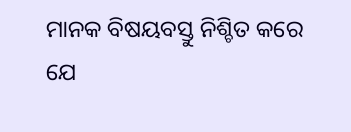ମାନକ ବିଷୟବସ୍ତୁ ନିଶ୍ଚିତ କରେ ଯେ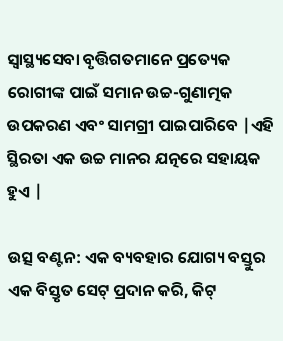ସ୍ୱାସ୍ଥ୍ୟସେବା ବୃତ୍ତିଗତମାନେ ପ୍ରତ୍ୟେକ ରୋଗୀଙ୍କ ପାଇଁ ସମାନ ଉଚ୍ଚ-ଗୁଣାତ୍ମକ ଉପକରଣ ଏବଂ ସାମଗ୍ରୀ ପାଇପାରିବେ |ଏହି ସ୍ଥିରତା ଏକ ଉଚ୍ଚ ମାନର ଯତ୍ନରେ ସହାୟକ ହୁଏ |

ଉତ୍ସ ବଣ୍ଟନ: ଏକ ବ୍ୟବହାର ଯୋଗ୍ୟ ବସ୍ତୁର ଏକ ବିସ୍ତୃତ ସେଟ୍ ପ୍ରଦାନ କରି, କିଟ୍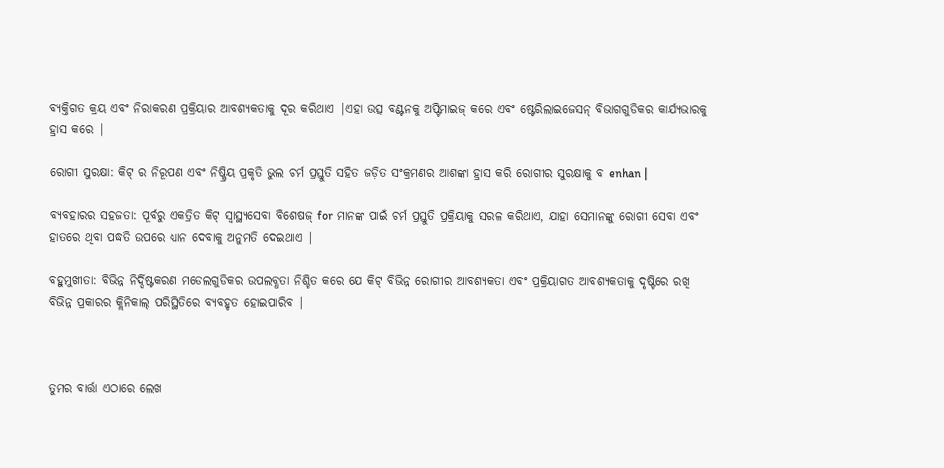ବ୍ୟକ୍ତିଗତ କ୍ରୟ ଏବଂ ନିରାକରଣ ପ୍ରକ୍ରିୟାର ଆବଶ୍ୟକତାକୁ ଦୂର କରିଥାଏ |ଏହା ଉତ୍ସ ବଣ୍ଟନକୁ ଅପ୍ଟିମାଇଜ୍ କରେ ଏବଂ ଷ୍ଟେରିଲାଇଜେସନ୍ ବିଭାଗଗୁଡିକର କାର୍ଯ୍ୟଭାରକୁ ହ୍ରାସ କରେ |

ରୋଗୀ ସୁରକ୍ଷା: କିଟ୍ ର ନିରୂପଣ ଏବଂ ନିଷ୍କ୍ରିୟ ପ୍ରକୃତି ଭୁଲ ଚର୍ମ ପ୍ରସ୍ତୁତି ସହିତ ଜଡ଼ିତ ସଂକ୍ରମଣର ଆଶଙ୍କା ହ୍ରାସ କରି ରୋଗୀର ସୁରକ୍ଷାକୁ ବ enhan |

ବ୍ୟବହାରର ସହଜତା: ପୂର୍ବରୁ ଏକତ୍ରିତ କିଟ୍ ସ୍ୱାସ୍ଥ୍ୟସେବା ବିଶେଷଜ୍ for ମାନଙ୍କ ପାଇଁ ଚର୍ମ ପ୍ରସ୍ତୁତି ପ୍ରକ୍ରିୟାକୁ ସରଳ କରିଥାଏ, ଯାହା ସେମାନଙ୍କୁ ରୋଗୀ ସେବା ଏବଂ ହାତରେ ଥିବା ପଦ୍ଧତି ଉପରେ ଧ୍ୟାନ ଦେବାକୁ ଅନୁମତି ଦେଇଥାଏ |

ବହୁମୁଖୀତା: ବିଭିନ୍ନ ନିର୍ଦ୍ଦିଷ୍ଟକରଣ ମଡେଲଗୁଡିକର ଉପଲବ୍ଧତା ନିଶ୍ଚିତ କରେ ଯେ କିଟ୍ ବିଭିନ୍ନ ରୋଗୀର ଆବଶ୍ୟକତା ଏବଂ ପ୍ରକ୍ରିୟାଗତ ଆବଶ୍ୟକତାକୁ ଦୃଷ୍ଟିରେ ରଖି ବିଭିନ୍ନ ପ୍ରକାରର କ୍ଲିନିକାଲ୍ ପରିସ୍ଥିତିରେ ବ୍ୟବହୃତ ହୋଇପାରିବ |



ତୁମର ବାର୍ତ୍ତା ଏଠାରେ ଲେଖ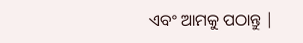ଏବଂ ଆମକୁ ପଠାନ୍ତୁ |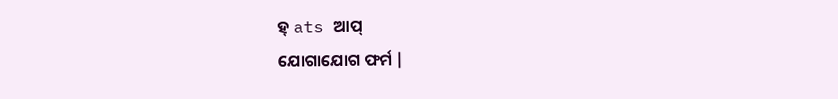ହ୍ ats ଆପ୍
ଯୋଗାଯୋଗ ଫର୍ମ |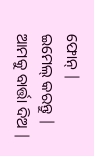ଫୋନ୍ |
ଇମେଲ୍ କରନ୍ତୁ |
ଆମକୁ ବାର୍ତ୍ତା ଦିଅ |